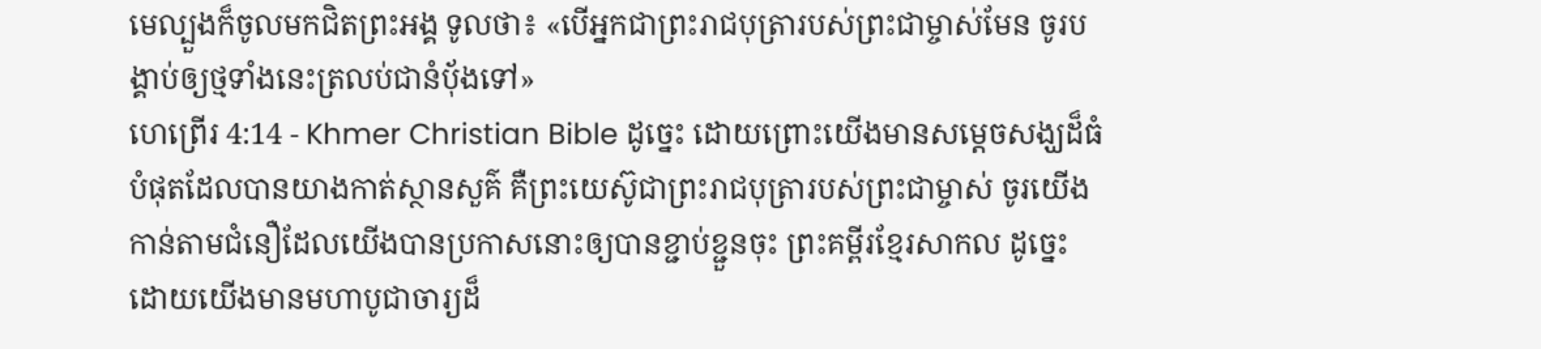មេល្បួងក៏ចូលមកជិតព្រះអង្គ ទូលថា៖ «បើអ្នកជាព្រះរាជបុត្រារបស់ព្រះជាម្ចាស់មែន ចូរបង្គាប់ឲ្យថ្មទាំងនេះត្រលប់ជានំប៉័ងទៅ»
ហេព្រើរ 4:14 - Khmer Christian Bible ដូច្នេះ ដោយព្រោះយើងមានសម្ដេចសង្ឃដ៏ធំបំផុតដែលបានយាងកាត់ស្ថានសួគ៌ គឺព្រះយេស៊ូជាព្រះរាជបុត្រារបស់ព្រះជាម្ចាស់ ចូរយើងកាន់តាមជំនឿដែលយើងបានប្រកាសនោះឲ្យបានខ្ជាប់ខ្ជួនចុះ ព្រះគម្ពីរខ្មែរសាកល ដូច្នេះ ដោយយើងមានមហាបូជាចារ្យដ៏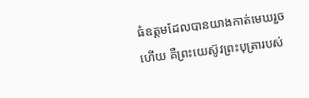ធំឧត្ដមដែលបានយាងកាត់មេឃរួចហើយ គឺព្រះយេស៊ូវព្រះបុត្រារបស់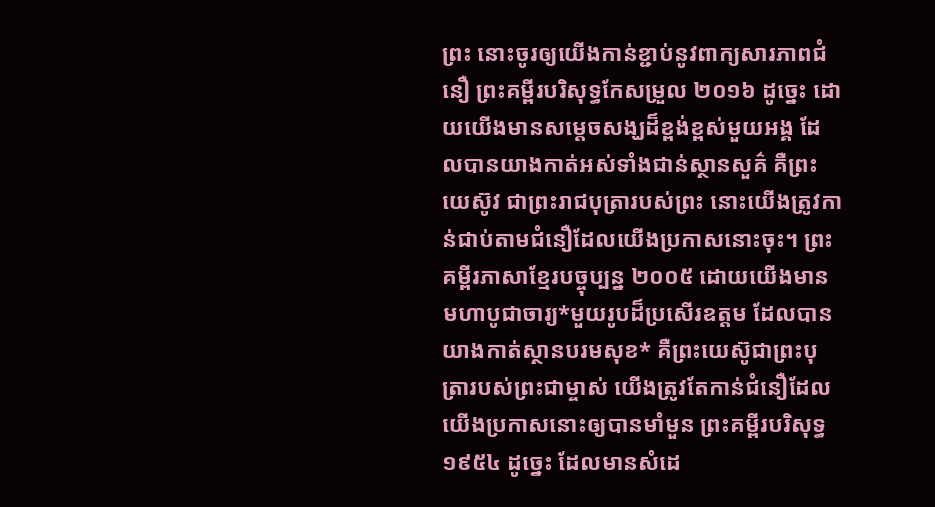ព្រះ នោះចូរឲ្យយើងកាន់ខ្ជាប់នូវពាក្យសារភាពជំនឿ ព្រះគម្ពីរបរិសុទ្ធកែសម្រួល ២០១៦ ដូច្នេះ ដោយយើងមានសម្តេចសង្ឃដ៏ខ្ពង់ខ្ពស់មួយអង្គ ដែលបានយាងកាត់អស់ទាំងជាន់ស្ថានសួគ៌ គឺព្រះយេស៊ូវ ជាព្រះរាជបុត្រារបស់ព្រះ នោះយើងត្រូវកាន់ជាប់តាមជំនឿដែលយើងប្រកាសនោះចុះ។ ព្រះគម្ពីរភាសាខ្មែរបច្ចុប្បន្ន ២០០៥ ដោយយើងមានមហាបូជាចារ្យ*មួយរូបដ៏ប្រសើរឧត្ដម ដែលបានយាងកាត់ស្ថានបរមសុខ* គឺព្រះយេស៊ូជាព្រះបុត្រារបស់ព្រះជាម្ចាស់ យើងត្រូវតែកាន់ជំនឿដែលយើងប្រកាសនោះឲ្យបានមាំមួន ព្រះគម្ពីរបរិសុទ្ធ ១៩៥៤ ដូច្នេះ ដែលមានសំដេ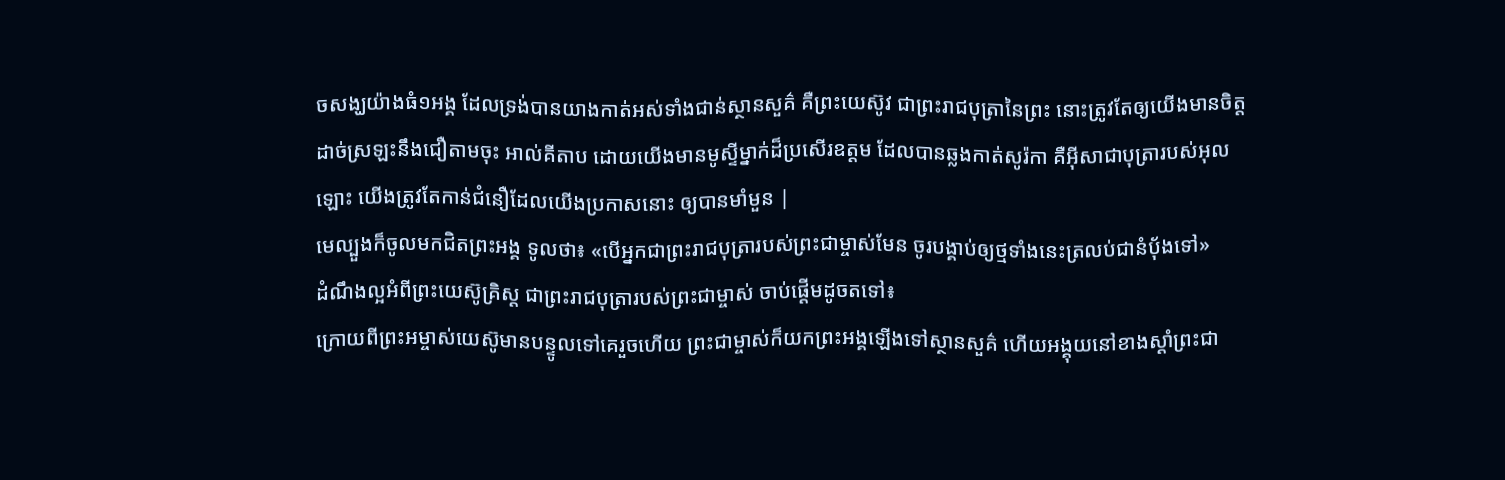ចសង្ឃយ៉ាងធំ១អង្គ ដែលទ្រង់បានយាងកាត់អស់ទាំងជាន់ស្ថានសួគ៌ គឺព្រះយេស៊ូវ ជាព្រះរាជបុត្រានៃព្រះ នោះត្រូវតែឲ្យយើងមានចិត្តដាច់ស្រឡះនឹងជឿតាមចុះ អាល់គីតាប ដោយយើងមានមូស្ទីម្នាក់ដ៏ប្រសើរឧត្ដម ដែលបានឆ្លងកាត់សូរ៉កា គឺអ៊ីសាជាបុត្រារបស់អុលឡោះ យើងត្រូវតែកាន់ជំនឿដែលយើងប្រកាសនោះ ឲ្យបានមាំមួន |
មេល្បួងក៏ចូលមកជិតព្រះអង្គ ទូលថា៖ «បើអ្នកជាព្រះរាជបុត្រារបស់ព្រះជាម្ចាស់មែន ចូរបង្គាប់ឲ្យថ្មទាំងនេះត្រលប់ជានំប៉័ងទៅ»
ដំណឹងល្អអំពីព្រះយេស៊ូគ្រិស្ដ ជាព្រះរាជបុត្រារបស់ព្រះជាម្ចាស់ ចាប់ផ្ដើមដូចតទៅ៖
ក្រោយពីព្រះអម្ចាស់យេស៊ូមានបន្ទូលទៅគេរួចហើយ ព្រះជាម្ចាស់ក៏យកព្រះអង្គឡើងទៅស្ថានសួគ៌ ហើយអង្គុយនៅខាងស្ដាំព្រះជា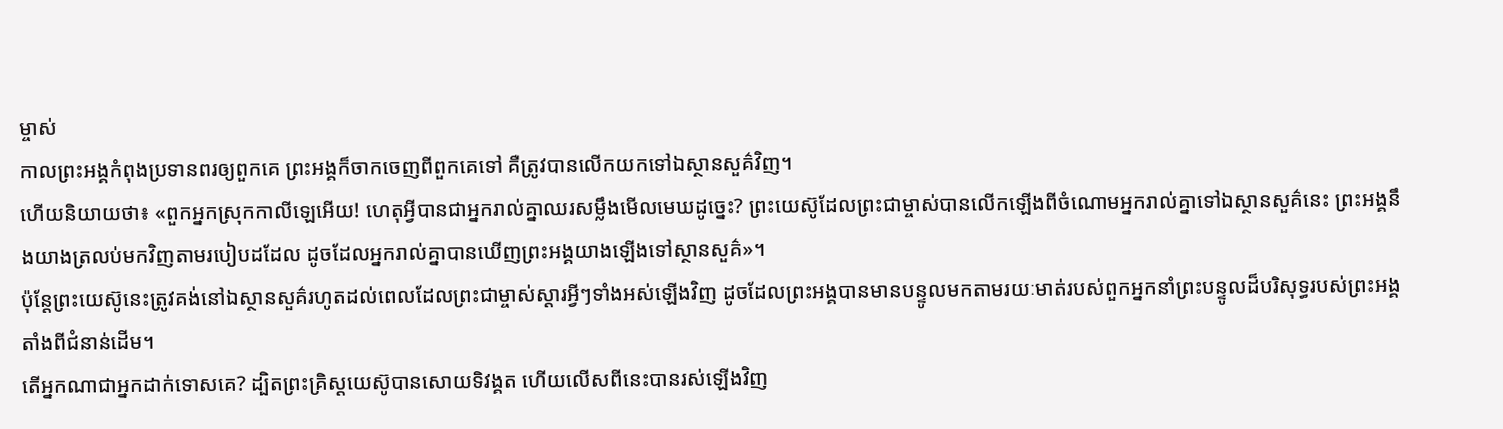ម្ចាស់
កាលព្រះអង្គកំពុងប្រទានពរឲ្យពួកគេ ព្រះអង្គក៏ចាកចេញពីពួកគេទៅ គឺត្រូវបានលើកយកទៅឯស្ថានសួគ៌វិញ។
ហើយនិយាយថា៖ «ពួកអ្នកស្រុកកាលីឡេអើយ! ហេតុអ្វីបានជាអ្នករាល់គ្នាឈរសម្លឹងមើលមេឃដូច្នេះ? ព្រះយេស៊ូដែលព្រះជាម្ចាស់បានលើកឡើងពីចំណោមអ្នករាល់គ្នាទៅឯស្ថានសួគ៌នេះ ព្រះអង្គនឹងយាងត្រលប់មកវិញតាមរបៀបដដែល ដូចដែលអ្នករាល់គ្នាបានឃើញព្រះអង្គយាងឡើងទៅស្ថានសួគ៌»។
ប៉ុន្ដែព្រះយេស៊ូនេះត្រូវគង់នៅឯស្ថានសួគ៌រហូតដល់ពេលដែលព្រះជាម្ចាស់ស្ដារអ្វីៗទាំងអស់ឡើងវិញ ដូចដែលព្រះអង្គបានមានបន្ទូលមកតាមរយៈមាត់របស់ពួកអ្នកនាំព្រះបន្ទូលដ៏បរិសុទ្ធរបស់ព្រះអង្គតាំងពីជំនាន់ដើម។
តើអ្នកណាជាអ្នកដាក់ទោសគេ? ដ្បិតព្រះគ្រិស្ដយេស៊ូបានសោយទិវង្គត ហើយលើសពីនេះបានរស់ឡើងវិញ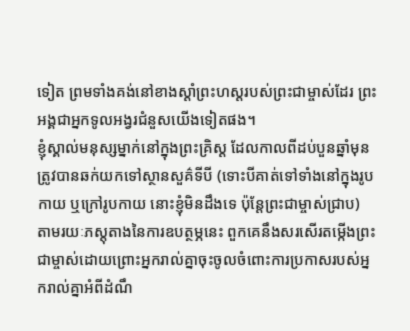ទៀត ព្រមទាំងគង់នៅខាងស្ដាំព្រះហស្ដរបស់ព្រះជាម្ចាស់ដែរ ព្រះអង្គជាអ្នកទូលអង្វរជំនួសយើងទៀតផង។
ខ្ញុំស្គាល់មនុស្សម្នាក់នៅក្នុងព្រះគ្រិស្ដ ដែលកាលពីដប់បួនឆ្នាំមុនត្រូវបានឆក់យកទៅស្ថានសួគ៌ទីបី (ទោះបីគាត់ទៅទាំងនៅក្នុងរូបកាយ ឬក្រៅរូបកាយ នោះខ្ញុំមិនដឹងទេ ប៉ុន្ដែព្រះជាម្ចាស់ជ្រាប)
តាមរយៈភស្ដុតាងនៃការឧបត្ថម្ភនេះ ពួកគេនឹងសរសើរតម្កើងព្រះជាម្ចាស់ដោយព្រោះអ្នករាល់គ្នាចុះចូលចំពោះការប្រកាសរបស់អ្នករាល់គ្នាអំពីដំណឹ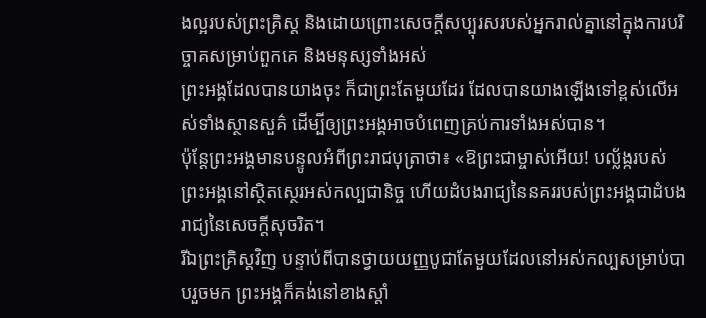ងល្អរបស់ព្រះគ្រិស្ដ និងដោយព្រោះសេចក្ដីសប្បុរសរបស់អ្នករាល់គ្នានៅក្នុងការបរិច្ចាគសម្រាប់ពួកគេ និងមនុស្សទាំងអស់
ព្រះអង្គដែលបានយាងចុះ ក៏ជាព្រះតែមួយដែរ ដែលបានយាងឡើងទៅខ្ពស់លើអស់ទាំងស្ថានសួគ៌ ដើម្បីឲ្យព្រះអង្គអាចបំពេញគ្រប់ការទាំងអស់បាន។
ប៉ុន្ដែព្រះអង្គមានបន្ទូលអំពីព្រះរាជបុត្រាថា៖ «ឱព្រះជាម្ចាស់អើយ! បល្ល័ង្ករបស់ព្រះអង្គនៅស្ថិតស្ថេរអស់កល្បជានិច្ច ហើយដំបងរាជ្យនៃនគររបស់ព្រះអង្គជាដំបងរាជ្យនៃសេចក្ដីសុចរិត។
រីឯព្រះគ្រិស្ដវិញ បន្ទាប់ពីបានថ្វាយយញ្ញបូជាតែមួយដែលនៅអស់កល្បសម្រាប់បាបរួចមក ព្រះអង្គក៏គង់នៅខាងស្តាំ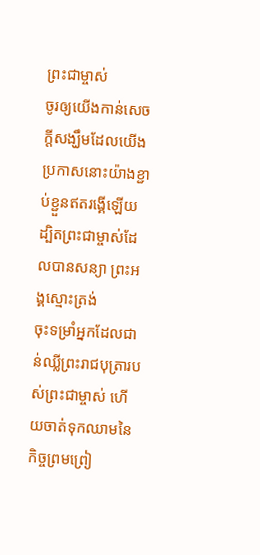ព្រះជាម្ចាស់
ចូរឲ្យយើងកាន់សេចក្ដីសង្ឃឹមដែលយើងប្រកាសនោះយ៉ាងខ្ជាប់ខ្ជួនឥតរង្គើឡើយ ដ្បិតព្រះជាម្ចាស់ដែលបានសន្យា ព្រះអង្គស្មោះត្រង់
ចុះទម្រាំអ្នកដែលជាន់ឈ្លីព្រះរាជបុត្រារបស់ព្រះជាម្ចាស់ ហើយចាត់ទុកឈាមនៃកិច្ចព្រមព្រៀ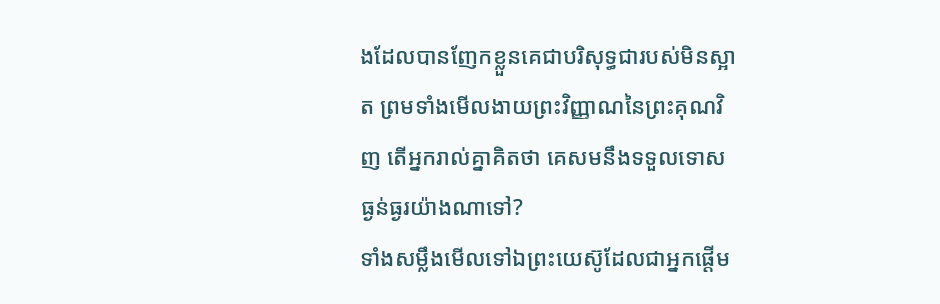ងដែលបានញែកខ្លួនគេជាបរិសុទ្ធជារបស់មិនស្អាត ព្រមទាំងមើលងាយព្រះវិញ្ញាណនៃព្រះគុណវិញ តើអ្នករាល់គ្នាគិតថា គេសមនឹងទទួលទោសធ្ងន់ធ្ងរយ៉ាងណាទៅ?
ទាំងសម្លឹងមើលទៅឯព្រះយេស៊ូដែលជាអ្នកផ្ដើម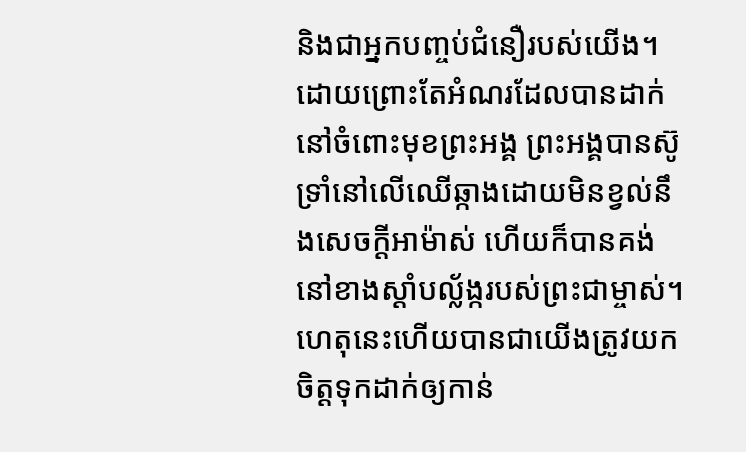និងជាអ្នកបញ្ចប់ជំនឿរបស់យើង។ ដោយព្រោះតែអំណរដែលបានដាក់នៅចំពោះមុខព្រះអង្គ ព្រះអង្គបានស៊ូទ្រាំនៅលើឈើឆ្កាងដោយមិនខ្វល់នឹងសេចក្ដីអាម៉ាស់ ហើយក៏បានគង់នៅខាងស្ដាំបល្ល័ង្ករបស់ព្រះជាម្ចាស់។
ហេតុនេះហើយបានជាយើងត្រូវយកចិត្ដទុកដាក់ឲ្យកាន់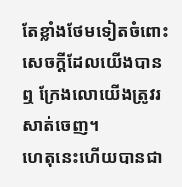តែខ្លាំងថែមទៀតចំពោះសេចក្ដីដែលយើងបានឮ ក្រែងលោយើងត្រូវរសាត់ចេញ។
ហេតុនេះហើយបានជា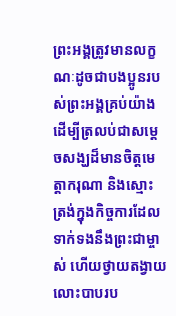ព្រះអង្គត្រូវមានលក្ខណៈដូចជាបងប្អូនរបស់ព្រះអង្គគ្រប់យ៉ាង ដើម្បីត្រលប់ជាសម្ដេចសង្ឃដ៏មានចិត្តមេត្តាករុណា និងស្មោះត្រង់ក្នុងកិច្ចការដែលទាក់ទងនឹងព្រះជាម្ចាស់ ហើយថ្វាយតង្វាយលោះបាបរប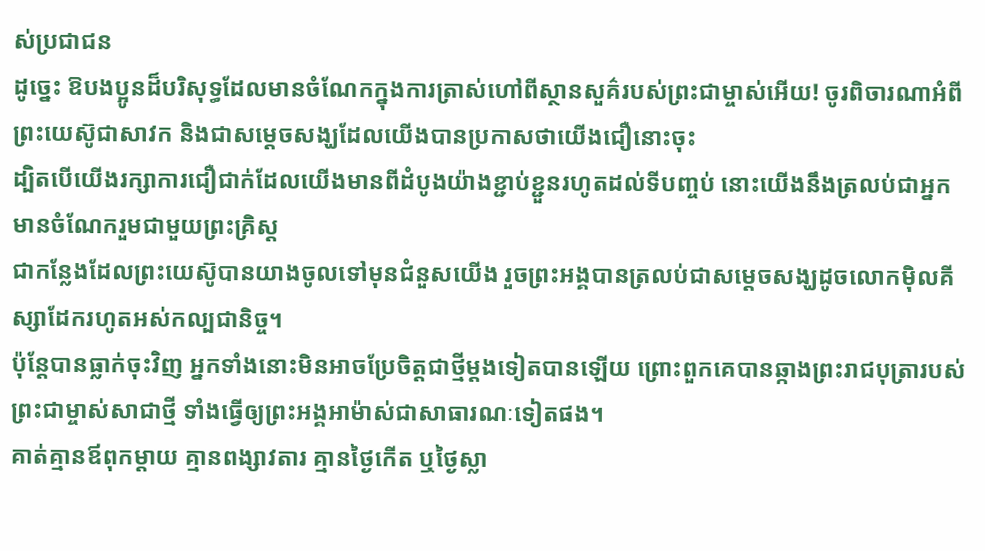ស់ប្រជាជន
ដូច្នេះ ឱបងប្អូនដ៏បរិសុទ្ធដែលមានចំណែកក្នុងការត្រាស់ហៅពីស្ថានសួគ៌របស់ព្រះជាម្ចាស់អើយ! ចូរពិចារណាអំពីព្រះយេស៊ូជាសាវក និងជាសម្ដេចសង្ឃដែលយើងបានប្រកាសថាយើងជឿនោះចុះ
ដ្បិតបើយើងរក្សាការជឿជាក់ដែលយើងមានពីដំបូងយ៉ាងខ្ជាប់ខ្ជួនរហូតដល់ទីបញ្ចប់ នោះយើងនឹងត្រលប់ជាអ្នកមានចំណែករួមជាមួយព្រះគ្រិស្ដ
ជាកន្លែងដែលព្រះយេស៊ូបានយាងចូលទៅមុនជំនួសយើង រួចព្រះអង្គបានត្រលប់ជាសម្ដេចសង្ឃដូចលោកម៉ិលគីស្សាដែករហូតអស់កល្បជានិច្ច។
ប៉ុន្ដែបានធ្លាក់ចុះវិញ អ្នកទាំងនោះមិនអាចប្រែចិត្តជាថ្មីម្ដងទៀតបានឡើយ ព្រោះពួកគេបានឆ្កាងព្រះរាជបុត្រារបស់ព្រះជាម្ចាស់សាជាថ្មី ទាំងធ្វើឲ្យព្រះអង្គអាម៉ាស់ជាសាធារណៈទៀតផង។
គាត់គ្មានឪពុកម្ដាយ គ្មានពង្សាវតារ គ្មានថ្ងៃកើត ឬថ្ងៃស្លា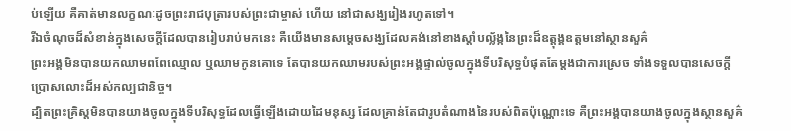ប់ឡើយ គឺគាត់មានលក្ខណៈដូចព្រះរាជបុត្រារបស់ព្រះជាម្ចាស់ ហើយ នៅជាសង្ឃរៀងរហូតទៅ។
រីឯចំណុចដ៏សំខាន់ក្នុងសេចក្ដីដែលបានរៀបរាប់មកនេះ គឺយើងមានសម្ដេចសង្ឃដែលគង់នៅខាងស្ដាំបល្ល័ង្កនៃព្រះដ៏ឧត្ដុង្គឧត្ដមនៅស្ថានសួគ៌
ព្រះអង្គមិនបានយកឈាមពពែឈ្មោល ឬឈាមកូនគោទេ តែបានយកឈាមរបស់ព្រះអង្គផ្ទាល់ចូលក្នុងទីបរិសុទ្ធបំផុតតែម្ដងជាការស្រេច ទាំងទទួលបានសេចក្ដីប្រោសលោះដ៏អស់កល្បជានិច្ច។
ដ្បិតព្រះគ្រិស្ដមិនបានយាងចូលក្នុងទីបរិសុទ្ធដែលធ្វើឡើងដោយដៃមនុស្ស ដែលគ្រាន់តែជារូបតំណាងនៃរបស់ពិតប៉ុណ្ណោះទេ គឺព្រះអង្គបានយាងចូលក្នុងស្ថានសួគ៌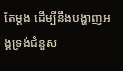តែម្ដង ដើម្បីនឹងបង្ហាញអង្គទ្រង់ជំនួស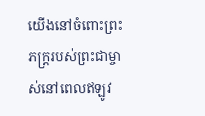យើងនៅចំពោះព្រះភក្ដ្ររបស់ព្រះជាម្ចាស់នៅពេលឥឡូវ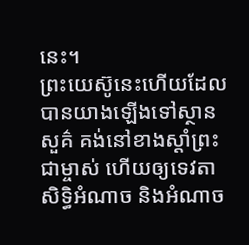នេះ។
ព្រះយេស៊ូនេះហើយដែលបានយាងឡើងទៅស្ថានសួគ៌ គង់នៅខាងស្ដាំព្រះជាម្ចាស់ ហើយឲ្យទេវតា សិទ្ធិអំណាច និងអំណាច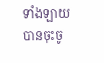ទាំងឡាយបានចុះចូ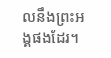លនឹងព្រះអង្គផងដែរ។